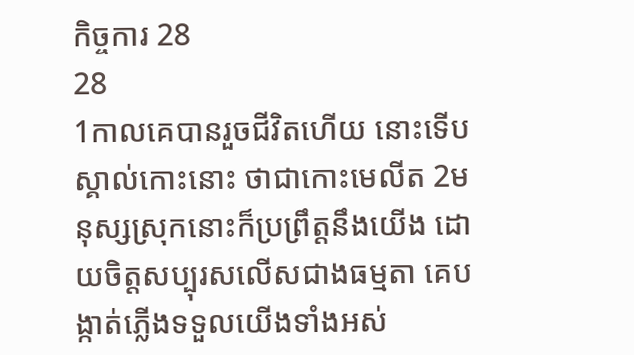កិច្ចការ 28
28
1កាលគេបានរួចជីវិតហើយ នោះទើបស្គាល់កោះនោះ ថាជាកោះមេលីត 2មនុស្សស្រុកនោះក៏ប្រព្រឹត្តនឹងយើង ដោយចិត្តសប្បុរសលើសជាងធម្មតា គេបង្កាត់ភ្លើងទទួលយើងទាំងអស់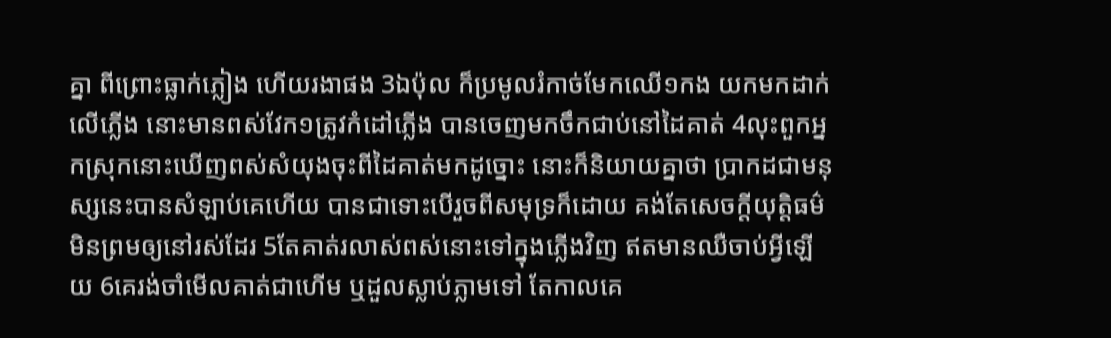គ្នា ពីព្រោះធ្លាក់ភ្លៀង ហើយរងាផង 3ឯប៉ុល ក៏ប្រមូលរំកាច់មែកឈើ១កង យកមកដាក់លើភ្លើង នោះមានពស់វែក១ត្រូវកំដៅភ្លើង បានចេញមកចឹកជាប់នៅដៃគាត់ 4លុះពួកអ្នកស្រុកនោះឃើញពស់សំយុងចុះពីដៃគាត់មកដូច្នោះ នោះក៏និយាយគ្នាថា ប្រាកដជាមនុស្សនេះបានសំឡាប់គេហើយ បានជាទោះបើរួចពីសមុទ្រក៏ដោយ គង់តែសេចក្ដីយុត្តិធម៌មិនព្រមឲ្យនៅរស់ដែរ 5តែគាត់រលាស់ពស់នោះទៅក្នុងភ្លើងវិញ ឥតមានឈឺចាប់អ្វីឡើយ 6គេរង់ចាំមើលគាត់ជាហើម ឬដួលស្លាប់ភ្លាមទៅ តែកាលគេ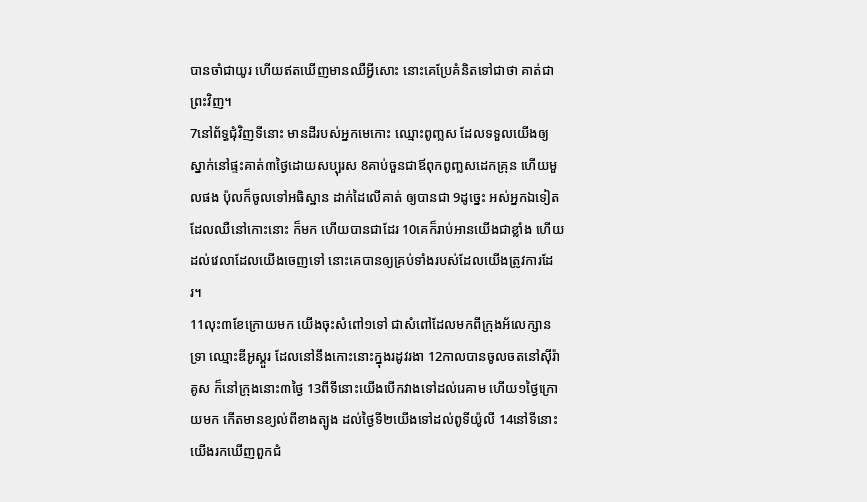បានចាំជាយូរ ហើយឥតឃើញមានឈឺអ្វីសោះ នោះគេប្រែគំនិតទៅជាថា គាត់ជាព្រះវិញ។
7នៅព័ទ្ធជុំវិញទីនោះ មានដីរបស់អ្នកមេកោះ ឈ្មោះពូញ្លស ដែលទទួលយើងឲ្យស្នាក់នៅផ្ទះគាត់៣ថ្ងៃដោយសប្បុរស 8គាប់ចួនជាឪពុកពូញ្លសដេកគ្រុន ហើយមួលផង ប៉ុលក៏ចូលទៅអធិស្ឋាន ដាក់ដៃលើគាត់ ឲ្យបានជា 9ដូច្នេះ អស់អ្នកឯទៀត ដែលឈឺនៅកោះនោះ ក៏មក ហើយបានជាដែរ 10គេក៏រាប់អានយើងជាខ្លាំង ហើយដល់វេលាដែលយើងចេញទៅ នោះគេបានឲ្យគ្រប់ទាំងរបស់ដែលយើងត្រូវការដែរ។
11លុះ៣ខែក្រោយមក យើងចុះសំពៅ១ទៅ ជាសំពៅដែលមកពីក្រុងអ័លេក្សានទ្រា ឈ្មោះឌីអូស្គួរ ដែលនៅនឹងកោះនោះក្នុងរដូវរងា 12កាលបានចូលចតនៅស៊ីរ៉ាគូស ក៏នៅក្រុងនោះ៣ថ្ងៃ 13ពីទីនោះយើងបើកវាងទៅដល់រេគាម ហើយ១ថ្ងៃក្រោយមក កើតមានខ្យល់ពីខាងត្បូង ដល់ថ្ងៃទី២យើងទៅដល់ពូទីយ៉ូលី 14នៅទីនោះ យើងរកឃើញពួកជំ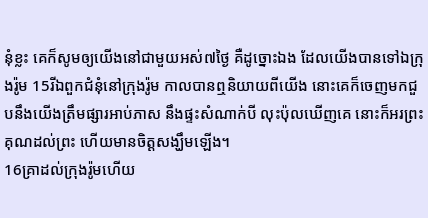នុំខ្លះ គេក៏សូមឲ្យយើងនៅជាមួយអស់៧ថ្ងៃ គឺដូច្នោះឯង ដែលយើងបានទៅឯក្រុងរ៉ូម 15រីឯពួកជំនុំនៅក្រុងរ៉ូម កាលបានឮនិយាយពីយើង នោះគេក៏ចេញមកជួបនឹងយើងត្រឹមផ្សារអាប់ភាស នឹងផ្ទះសំណាក់បី លុះប៉ុលឃើញគេ នោះក៏អរព្រះគុណដល់ព្រះ ហើយមានចិត្តសង្ឃឹមឡើង។
16គ្រាដល់ក្រុងរ៉ូមហើយ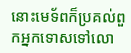នោះមេទ័ពក៏ប្រគល់ពួកអ្នកទោសទៅលោ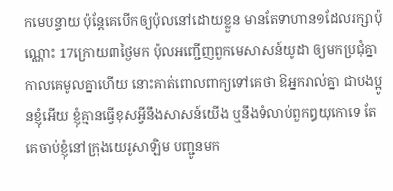កមេបន្ទាយ ប៉ុន្តែគេបើកឲ្យប៉ុលនៅដោយខ្លួន មានតែទាហាន១ដែលរក្សាប៉ុណ្ណោះ 17ក្រោយ៣ថ្ងៃមក ប៉ុលអញ្ជើញពួកមេសាសន៍យូដា ឲ្យមកប្រជុំគ្នា កាលគេមូលគ្នាហើយ នោះគាត់ពោលពាក្យទៅគេថា ឱអ្នករាល់គ្នា ជាបងប្អូនខ្ញុំអើយ ខ្ញុំគ្មានធ្វើខុសអ្វីនឹងសាសន៍យើង ឬនឹងទំលាប់ពួកឰយុកោទេ តែគេចាប់ខ្ញុំនៅក្រុងយេរូសាឡិម បញ្ជូនមក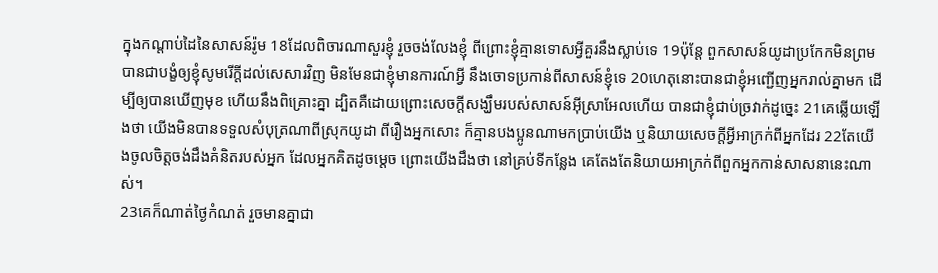ក្នុងកណ្តាប់ដៃនៃសាសន៍រ៉ូម 18ដែលពិចារណាសួរខ្ញុំ រួចចង់លែងខ្ញុំ ពីព្រោះខ្ញុំគ្មានទោសអ្វីគួរនឹងស្លាប់ទេ 19ប៉ុន្តែ ពួកសាសន៍យូដាប្រកែកមិនព្រម បានជាបង្ខំឲ្យខ្ញុំសូមរើក្តីដល់សេសារវិញ មិនមែនជាខ្ញុំមានការណ៍អ្វី នឹងចោទប្រកាន់ពីសាសន៍ខ្ញុំទេ 20ហេតុនោះបានជាខ្ញុំអញ្ជើញអ្នករាល់គ្នាមក ដើម្បីឲ្យបានឃើញមុខ ហើយនឹងពិគ្រោះគ្នា ដ្បិតគឺដោយព្រោះសេចក្ដីសង្ឃឹមរបស់សាសន៍អ៊ីស្រាអែលហើយ បានជាខ្ញុំជាប់ច្រវាក់ដូច្នេះ 21គេឆ្លើយឡើងថា យើងមិនបានទទួលសំបុត្រណាពីស្រុកយូដា ពីរឿងអ្នកសោះ ក៏គ្មានបងប្អូនណាមកប្រាប់យើង ឬនិយាយសេចក្ដីអ្វីអាក្រក់ពីអ្នកដែរ 22តែយើងចូលចិត្តចង់ដឹងគំនិតរបស់អ្នក ដែលអ្នកគិតដូចម្តេច ព្រោះយើងដឹងថា នៅគ្រប់ទីកន្លែង គេតែងតែនិយាយអាក្រក់ពីពួកអ្នកកាន់សាសនានេះណាស់។
23គេក៏ណាត់ថ្ងៃកំណត់ រួចមានគ្នាជា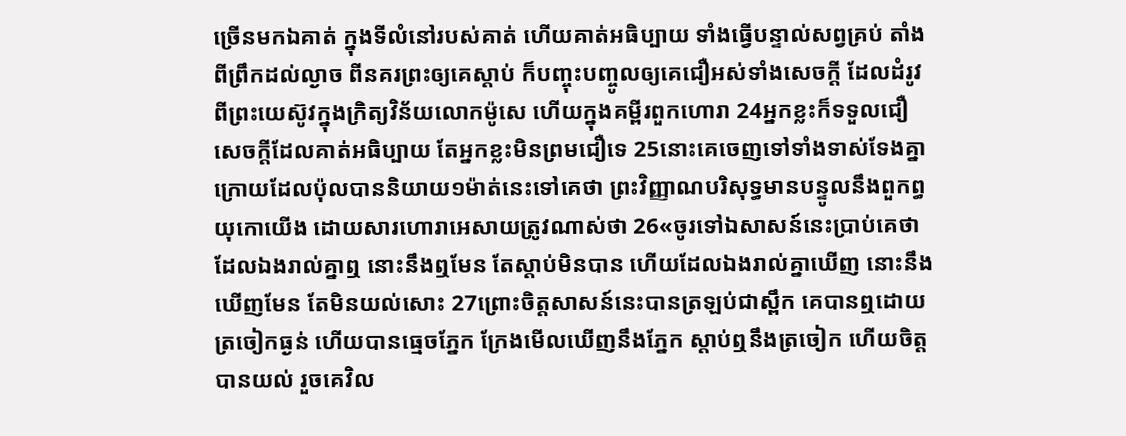ច្រើនមកឯគាត់ ក្នុងទីលំនៅរបស់គាត់ ហើយគាត់អធិប្បាយ ទាំងធ្វើបន្ទាល់សព្វគ្រប់ តាំងពីព្រឹកដល់ល្ងាច ពីនគរព្រះឲ្យគេស្តាប់ ក៏បញ្ចុះបញ្ចូលឲ្យគេជឿអស់ទាំងសេចក្ដី ដែលដំរូវពីព្រះយេស៊ូវក្នុងក្រិត្យវិន័យលោកម៉ូសេ ហើយក្នុងគម្ពីរពួកហោរា 24អ្នកខ្លះក៏ទទួលជឿសេចក្ដីដែលគាត់អធិប្បាយ តែអ្នកខ្លះមិនព្រមជឿទេ 25នោះគេចេញទៅទាំងទាស់ទែងគ្នា ក្រោយដែលប៉ុលបាននិយាយ១ម៉ាត់នេះទៅគេថា ព្រះវិញ្ញាណបរិសុទ្ធមានបន្ទូលនឹងពួកព្ធយុកោយើង ដោយសារហោរាអេសាយត្រូវណាស់ថា 26«ចូរទៅឯសាសន៍នេះប្រាប់គេថា ដែលឯងរាល់គ្នាឮ នោះនឹងឮមែន តែស្តាប់មិនបាន ហើយដែលឯងរាល់គ្នាឃើញ នោះនឹងឃើញមែន តែមិនយល់សោះ 27ព្រោះចិត្តសាសន៍នេះបានត្រឡប់ជាស្ពឹក គេបានឮដោយត្រចៀកធ្ងន់ ហើយបានធ្មេចភ្នែក ក្រែងមើលឃើញនឹងភ្នែក ស្តាប់ឮនឹងត្រចៀក ហើយចិត្តបានយល់ រួចគេវិល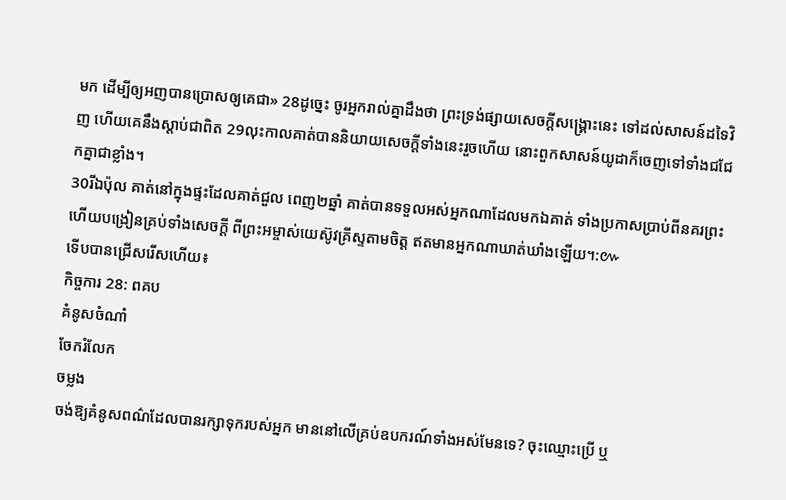មក ដើម្បីឲ្យអញបានប្រោសឲ្យគេជា» 28ដូច្នេះ ចូរអ្នករាល់គ្នាដឹងថា ព្រះទ្រង់ផ្សាយសេចក្ដីសង្គ្រោះនេះ ទៅដល់សាសន៍ដទៃវិញ ហើយគេនឹងស្តាប់ជាពិត 29លុះកាលគាត់បាននិយាយសេចក្ដីទាំងនេះរួចហើយ នោះពួកសាសន៍យូដាក៏ចេញទៅទាំងជជែកគ្នាជាខ្លាំង។
30រីឯប៉ុល គាត់នៅក្នុងផ្ទះដែលគាត់ជួល ពេញ២ឆ្នាំ គាត់បានទទួលអស់អ្នកណាដែលមកឯគាត់ ទាំងប្រកាសប្រាប់ពីនគរព្រះ ហើយបង្រៀនគ្រប់ទាំងសេចក្ដី ពីព្រះអម្ចាស់យេស៊ូវគ្រីស្ទតាមចិត្ត ឥតមានអ្នកណាឃាត់ឃាំងឡើយ។:៚
ទើបបានជ្រើសរើសហើយ៖
កិច្ចការ 28: ពគប
គំនូសចំណាំ
ចែករំលែក
ចម្លង
ចង់ឱ្យគំនូសពណ៌ដែលបានរក្សាទុករបស់អ្នក មាននៅលើគ្រប់ឧបករណ៍ទាំងអស់មែនទេ? ចុះឈ្មោះប្រើ ឬ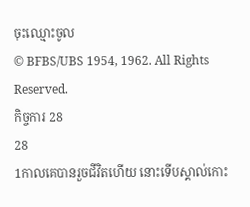ចុះឈ្មោះចូល
© BFBS/UBS 1954, 1962. All Rights Reserved.
កិច្ចការ 28
28
1កាលគេបានរួចជីវិតហើយ នោះទើបស្គាល់កោះ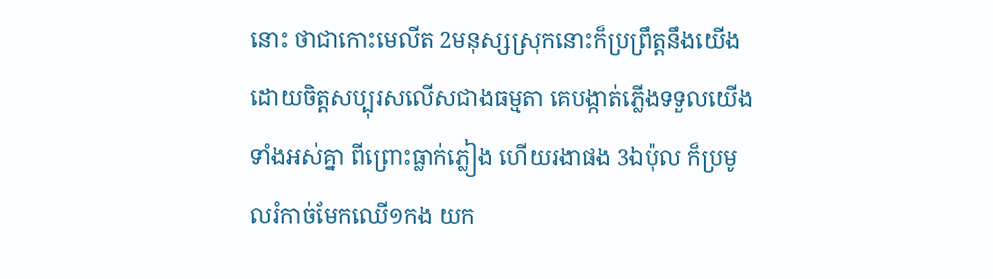នោះ ថាជាកោះមេលីត 2មនុស្សស្រុកនោះក៏ប្រព្រឹត្តនឹងយើង ដោយចិត្តសប្បុរសលើសជាងធម្មតា គេបង្កាត់ភ្លើងទទួលយើងទាំងអស់គ្នា ពីព្រោះធ្លាក់ភ្លៀង ហើយរងាផង 3ឯប៉ុល ក៏ប្រមូលរំកាច់មែកឈើ១កង យក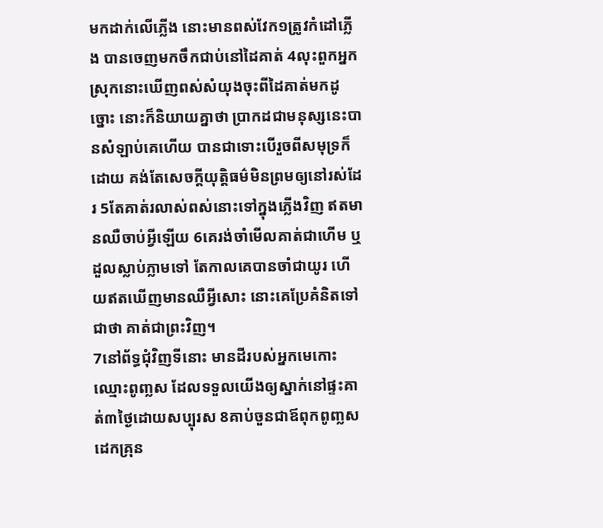មកដាក់លើភ្លើង នោះមានពស់វែក១ត្រូវកំដៅភ្លើង បានចេញមកចឹកជាប់នៅដៃគាត់ 4លុះពួកអ្នកស្រុកនោះឃើញពស់សំយុងចុះពីដៃគាត់មកដូច្នោះ នោះក៏និយាយគ្នាថា ប្រាកដជាមនុស្សនេះបានសំឡាប់គេហើយ បានជាទោះបើរួចពីសមុទ្រក៏ដោយ គង់តែសេចក្ដីយុត្តិធម៌មិនព្រមឲ្យនៅរស់ដែរ 5តែគាត់រលាស់ពស់នោះទៅក្នុងភ្លើងវិញ ឥតមានឈឺចាប់អ្វីឡើយ 6គេរង់ចាំមើលគាត់ជាហើម ឬដួលស្លាប់ភ្លាមទៅ តែកាលគេបានចាំជាយូរ ហើយឥតឃើញមានឈឺអ្វីសោះ នោះគេប្រែគំនិតទៅជាថា គាត់ជាព្រះវិញ។
7នៅព័ទ្ធជុំវិញទីនោះ មានដីរបស់អ្នកមេកោះ ឈ្មោះពូញ្លស ដែលទទួលយើងឲ្យស្នាក់នៅផ្ទះគាត់៣ថ្ងៃដោយសប្បុរស 8គាប់ចួនជាឪពុកពូញ្លសដេកគ្រុន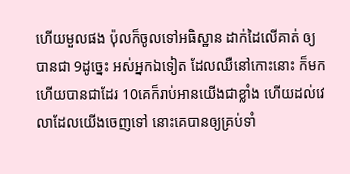ហើយមួលផង ប៉ុលក៏ចូលទៅអធិស្ឋាន ដាក់ដៃលើគាត់ ឲ្យបានជា 9ដូច្នេះ អស់អ្នកឯទៀត ដែលឈឺនៅកោះនោះ ក៏មក ហើយបានជាដែរ 10គេក៏រាប់អានយើងជាខ្លាំង ហើយដល់វេលាដែលយើងចេញទៅ នោះគេបានឲ្យគ្រប់ទាំ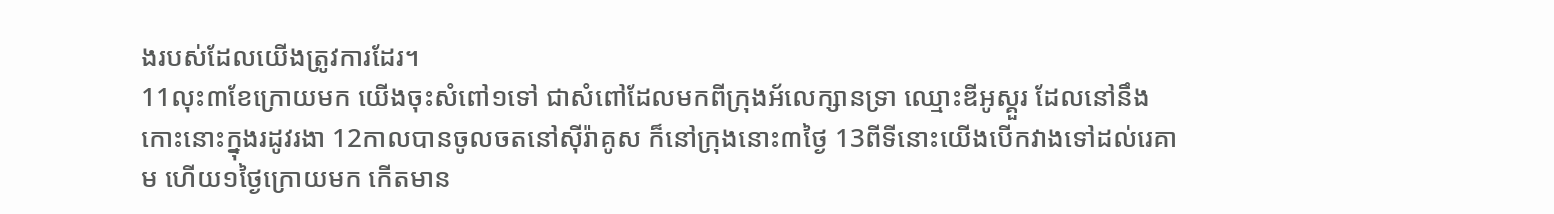ងរបស់ដែលយើងត្រូវការដែរ។
11លុះ៣ខែក្រោយមក យើងចុះសំពៅ១ទៅ ជាសំពៅដែលមកពីក្រុងអ័លេក្សានទ្រា ឈ្មោះឌីអូស្គួរ ដែលនៅនឹងកោះនោះក្នុងរដូវរងា 12កាលបានចូលចតនៅស៊ីរ៉ាគូស ក៏នៅក្រុងនោះ៣ថ្ងៃ 13ពីទីនោះយើងបើកវាងទៅដល់រេគាម ហើយ១ថ្ងៃក្រោយមក កើតមាន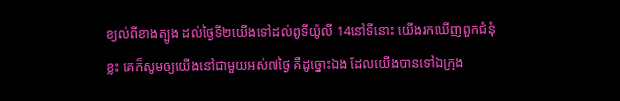ខ្យល់ពីខាងត្បូង ដល់ថ្ងៃទី២យើងទៅដល់ពូទីយ៉ូលី 14នៅទីនោះ យើងរកឃើញពួកជំនុំខ្លះ គេក៏សូមឲ្យយើងនៅជាមួយអស់៧ថ្ងៃ គឺដូច្នោះឯង ដែលយើងបានទៅឯក្រុង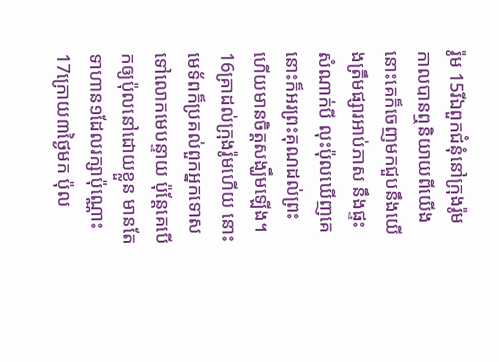រ៉ូម 15រីឯពួកជំនុំនៅក្រុងរ៉ូម កាលបានឮនិយាយពីយើង នោះគេក៏ចេញមកជួបនឹងយើងត្រឹមផ្សារអាប់ភាស នឹងផ្ទះសំណាក់បី លុះប៉ុលឃើញគេ នោះក៏អរព្រះគុណដល់ព្រះ ហើយមានចិត្តសង្ឃឹមឡើង។
16គ្រាដល់ក្រុងរ៉ូមហើយ នោះមេទ័ពក៏ប្រគល់ពួកអ្នកទោសទៅលោកមេបន្ទាយ ប៉ុន្តែគេបើកឲ្យប៉ុលនៅដោយខ្លួន មានតែទាហាន១ដែលរក្សាប៉ុណ្ណោះ 17ក្រោយ៣ថ្ងៃមក ប៉ុល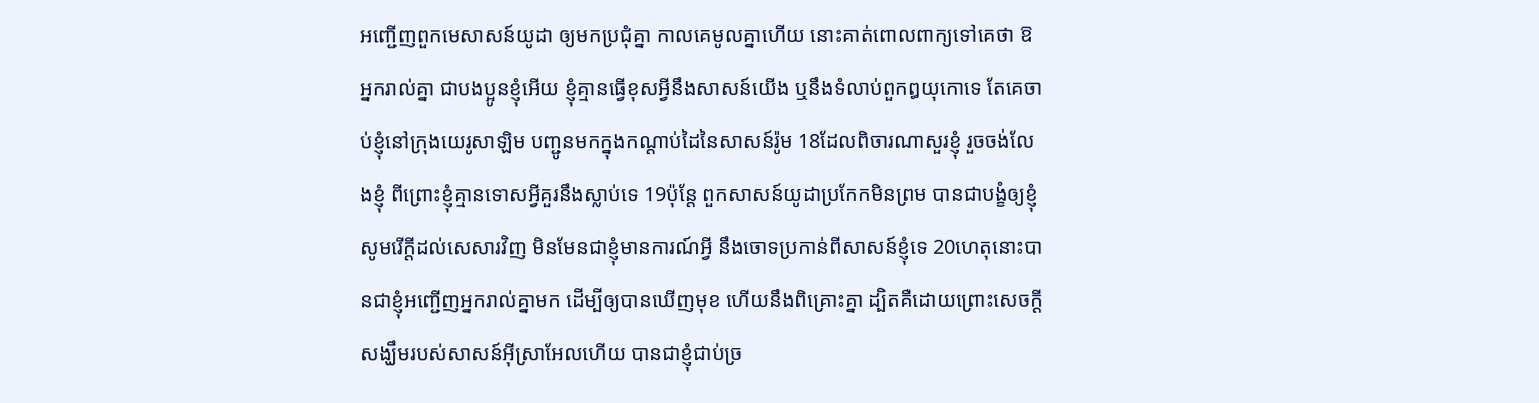អញ្ជើញពួកមេសាសន៍យូដា ឲ្យមកប្រជុំគ្នា កាលគេមូលគ្នាហើយ នោះគាត់ពោលពាក្យទៅគេថា ឱអ្នករាល់គ្នា ជាបងប្អូនខ្ញុំអើយ ខ្ញុំគ្មានធ្វើខុសអ្វីនឹងសាសន៍យើង ឬនឹងទំលាប់ពួកឰយុកោទេ តែគេចាប់ខ្ញុំនៅក្រុងយេរូសាឡិម បញ្ជូនមកក្នុងកណ្តាប់ដៃនៃសាសន៍រ៉ូម 18ដែលពិចារណាសួរខ្ញុំ រួចចង់លែងខ្ញុំ ពីព្រោះខ្ញុំគ្មានទោសអ្វីគួរនឹងស្លាប់ទេ 19ប៉ុន្តែ ពួកសាសន៍យូដាប្រកែកមិនព្រម បានជាបង្ខំឲ្យខ្ញុំសូមរើក្តីដល់សេសារវិញ មិនមែនជាខ្ញុំមានការណ៍អ្វី នឹងចោទប្រកាន់ពីសាសន៍ខ្ញុំទេ 20ហេតុនោះបានជាខ្ញុំអញ្ជើញអ្នករាល់គ្នាមក ដើម្បីឲ្យបានឃើញមុខ ហើយនឹងពិគ្រោះគ្នា ដ្បិតគឺដោយព្រោះសេចក្ដីសង្ឃឹមរបស់សាសន៍អ៊ីស្រាអែលហើយ បានជាខ្ញុំជាប់ច្រ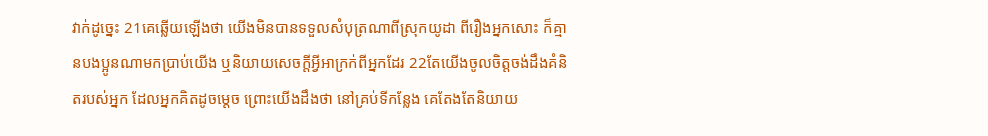វាក់ដូច្នេះ 21គេឆ្លើយឡើងថា យើងមិនបានទទួលសំបុត្រណាពីស្រុកយូដា ពីរឿងអ្នកសោះ ក៏គ្មានបងប្អូនណាមកប្រាប់យើង ឬនិយាយសេចក្ដីអ្វីអាក្រក់ពីអ្នកដែរ 22តែយើងចូលចិត្តចង់ដឹងគំនិតរបស់អ្នក ដែលអ្នកគិតដូចម្តេច ព្រោះយើងដឹងថា នៅគ្រប់ទីកន្លែង គេតែងតែនិយាយ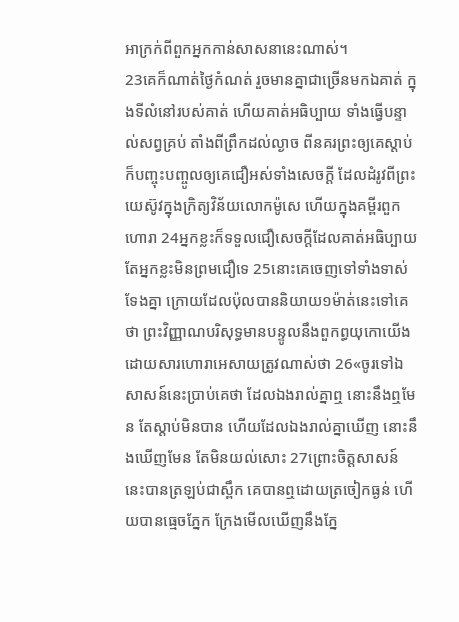អាក្រក់ពីពួកអ្នកកាន់សាសនានេះណាស់។
23គេក៏ណាត់ថ្ងៃកំណត់ រួចមានគ្នាជាច្រើនមកឯគាត់ ក្នុងទីលំនៅរបស់គាត់ ហើយគាត់អធិប្បាយ ទាំងធ្វើបន្ទាល់សព្វគ្រប់ តាំងពីព្រឹកដល់ល្ងាច ពីនគរព្រះឲ្យគេស្តាប់ ក៏បញ្ចុះបញ្ចូលឲ្យគេជឿអស់ទាំងសេចក្ដី ដែលដំរូវពីព្រះយេស៊ូវក្នុងក្រិត្យវិន័យលោកម៉ូសេ ហើយក្នុងគម្ពីរពួកហោរា 24អ្នកខ្លះក៏ទទួលជឿសេចក្ដីដែលគាត់អធិប្បាយ តែអ្នកខ្លះមិនព្រមជឿទេ 25នោះគេចេញទៅទាំងទាស់ទែងគ្នា ក្រោយដែលប៉ុលបាននិយាយ១ម៉ាត់នេះទៅគេថា ព្រះវិញ្ញាណបរិសុទ្ធមានបន្ទូលនឹងពួកព្ធយុកោយើង ដោយសារហោរាអេសាយត្រូវណាស់ថា 26«ចូរទៅឯសាសន៍នេះប្រាប់គេថា ដែលឯងរាល់គ្នាឮ នោះនឹងឮមែន តែស្តាប់មិនបាន ហើយដែលឯងរាល់គ្នាឃើញ នោះនឹងឃើញមែន តែមិនយល់សោះ 27ព្រោះចិត្តសាសន៍នេះបានត្រឡប់ជាស្ពឹក គេបានឮដោយត្រចៀកធ្ងន់ ហើយបានធ្មេចភ្នែក ក្រែងមើលឃើញនឹងភ្នែ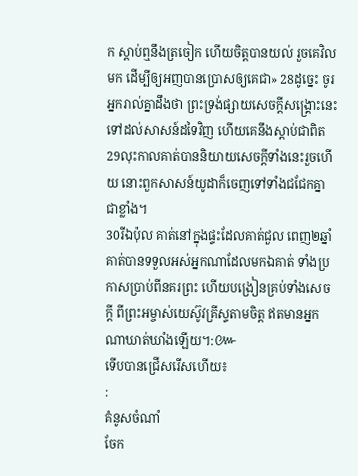ក ស្តាប់ឮនឹងត្រចៀក ហើយចិត្តបានយល់ រួចគេវិលមក ដើម្បីឲ្យអញបានប្រោសឲ្យគេជា» 28ដូច្នេះ ចូរអ្នករាល់គ្នាដឹងថា ព្រះទ្រង់ផ្សាយសេចក្ដីសង្គ្រោះនេះ ទៅដល់សាសន៍ដទៃវិញ ហើយគេនឹងស្តាប់ជាពិត 29លុះកាលគាត់បាននិយាយសេចក្ដីទាំងនេះរួចហើយ នោះពួកសាសន៍យូដាក៏ចេញទៅទាំងជជែកគ្នាជាខ្លាំង។
30រីឯប៉ុល គាត់នៅក្នុងផ្ទះដែលគាត់ជួល ពេញ២ឆ្នាំ គាត់បានទទួលអស់អ្នកណាដែលមកឯគាត់ ទាំងប្រកាសប្រាប់ពីនគរព្រះ ហើយបង្រៀនគ្រប់ទាំងសេចក្ដី ពីព្រះអម្ចាស់យេស៊ូវគ្រីស្ទតាមចិត្ត ឥតមានអ្នកណាឃាត់ឃាំងឡើយ។:៚
ទើបបានជ្រើសរើសហើយ៖
:
គំនូសចំណាំ
ចែក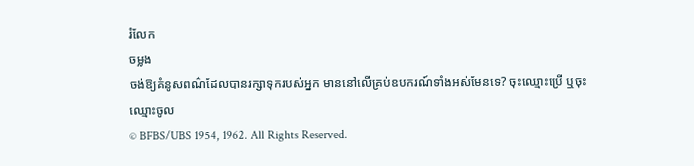រំលែក
ចម្លង
ចង់ឱ្យគំនូសពណ៌ដែលបានរក្សាទុករបស់អ្នក មាននៅលើគ្រប់ឧបករណ៍ទាំងអស់មែនទេ? ចុះឈ្មោះប្រើ ឬចុះឈ្មោះចូល
© BFBS/UBS 1954, 1962. All Rights Reserved.